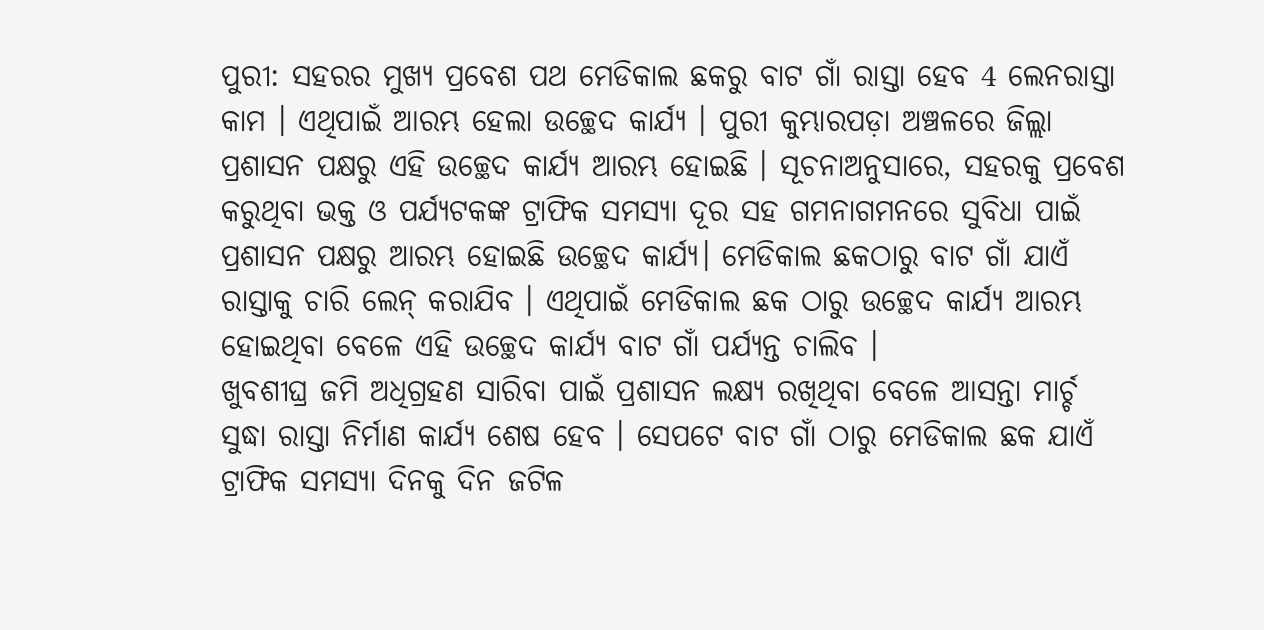ପୁରୀ: ସହରର ମୁଖ୍ୟ ପ୍ରବେଶ ପଥ ମେଡିକାଲ ଛକରୁ ବାଟ ଗାଁ ରାସ୍ତା ହେବ 4 ଲେନରାସ୍ତା କାମ । ଏଥିପାଇଁ ଆରମ୍ଭ ହେଲା ଉଚ୍ଛେଦ କାର୍ଯ୍ୟ । ପୁରୀ କୁମ୍ଭାରପଡ଼ା ଅଞ୍ଚଳରେ ଜିଲ୍ଲା ପ୍ରଶାସନ ପକ୍ଷରୁ ଏହି ଉଚ୍ଛେଦ କାର୍ଯ୍ୟ ଆରମ୍ଭ ହୋଇଛି । ସୂଚନାଅନୁସାରେ, ସହରକୁ ପ୍ରବେଶ କରୁଥିବା ଭକ୍ତ ଓ ପର୍ଯ୍ୟଟକଙ୍କ ଟ୍ରାଫିକ ସମସ୍ୟା ଦୂର ସହ ଗମନାଗମନରେ ସୁବିଧା ପାଇଁ ପ୍ରଶାସନ ପକ୍ଷରୁ ଆରମ୍ଭ ହୋଇଛି ଉଚ୍ଛେଦ କାର୍ଯ୍ୟ। ମେଡିକାଲ ଛକଠାରୁ ବାଟ ଗାଁ ଯାଏଁ ରାସ୍ତାକୁ ଚାରି ଲେନ୍ କରାଯିବ । ଏଥିପାଇଁ ମେଡିକାଲ ଛକ ଠାରୁ ଉଚ୍ଛେଦ କାର୍ଯ୍ୟ ଆରମ୍ଭ ହୋଇଥିବା ବେଳେ ଏହି ଉଚ୍ଛେଦ କାର୍ଯ୍ୟ ବାଟ ଗାଁ ପର୍ଯ୍ୟନ୍ତ ଚାଲିବ ।
ଖୁବଶୀଘ୍ର ଜମି ଅଧିଗ୍ରହଣ ସାରିବା ପାଇଁ ପ୍ରଶାସନ ଲକ୍ଷ୍ୟ ରଖିଥିବା ବେଳେ ଆସନ୍ତା ମାର୍ଚ୍ଚ ସୁଦ୍ଧା ରାସ୍ତା ନିର୍ମାଣ କାର୍ଯ୍ୟ ଶେଷ ହେବ । ସେପଟେ ବାଟ ଗାଁ ଠାରୁ ମେଡିକାଲ ଛକ ଯାଏଁ ଟ୍ରାଫିକ ସମସ୍ୟା ଦିନକୁ ଦିନ ଜଟିଳ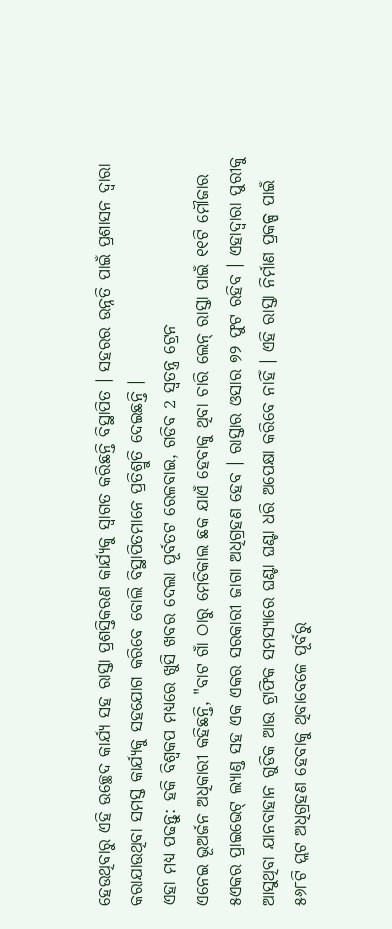ହେଉଥିବାରୁ ଏହି ଉଚ୍ଛେଦ କାର୍ଯ୍ୟ ସହ ରାସ୍ତା ପ୍ରଶସ୍ତିକରଣ କାର୍ଯ୍ୟକୁ ସ୍ବାଗତ କରିଛନ୍ତି ବିସ୍ଥାପିତ । ସହରର ଉନ୍ନତି ପାଇଁ ପ୍ରଶାସନ ଦ୍ବାରା କରାଯାଉଥିବା ସମସ୍ତ କାର୍ଯ୍ୟକୁ ସହଯୋଗ କରିବେ ବୋଲି ବିସ୍ଥାପିତମାନେ ପ୍ରତିଶ୍ରୁତି ଦେଇଛନ୍ତି ।
ଏହା ମଧ୍ୟ ପଢନ୍ତୁ: ହକି ବିଶ୍ବକପ ମଧ୍ୟରେ ଖୁସି ଖବର ଦେଲା ପୂର୍ବତଟ ରେଳବାଇ, ଗଡିବ 2 ସ୍ବତନ୍ତ୍ର ଟ୍ରେନ
ଏନେଇ ଭୂଅର୍ଜନ ଅଧିକାରୀ କହିଛନ୍ତି, "ବାଟ ଗାଁ ଠାରୁ ମେଡିକାଲ ଛକ ଯାଏଁ ହେବାକୁ ଥିବା ଚାରି ଲେନ୍ ରାସ୍ତା ପାଇଁ ୧୧ଟି ମୌଜାର ୫ଏକର ପ୍ରାଇଭେଟ୍ ଲ୍ୟାଣ୍ଡ ସହ ଏକ ଏକର ସରକାରୀ ଜାଗା ଅଧିଗ୍ରହଣ ହେବ । ରାସ୍ତାର ଓସାର ୭୨ ଫୁଟ ରହିବ । ଏହାଦ୍ବାରା ପୁରୀକୁ ଆସୁଥିବା ଯାନବାହାନ ଗୁଡିକ ଆଉ ଟ୍ରାଫିକ ସମସ୍ୟାରେ ଘଣ୍ଟା ଘଣ୍ଟା ଧରି ଅପେକ୍ଷା କରିବେ ନାହିଁ । ଏହି ରାସ୍ତା ନିର୍ମାଣ ପ୍ରକଳ୍ପ ପାଇଁ ୫୬୮ଟି ପ୍ଲଟ ଅଧିଗ୍ରହଣ ହେବାକୁ ଥିବାବେଳେ ପୂର୍ବରୁ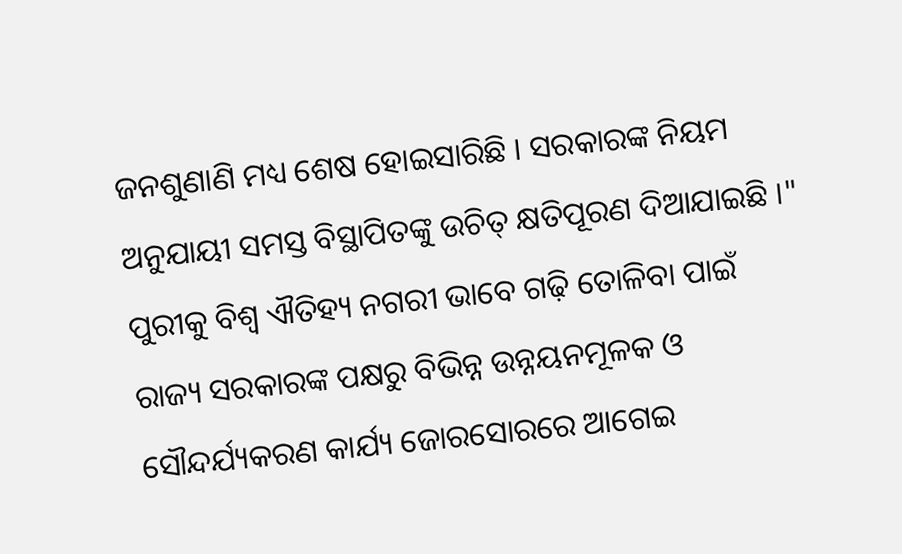ଜନଶୁଣାଣି ମଧ୍ୟ ଶେଷ ହୋଇସାରିଛି । ସରକାରଙ୍କ ନିୟମ ଅନୁଯାୟୀ ସମସ୍ତ ବିସ୍ଥାପିତଙ୍କୁ ଉଚିତ୍ କ୍ଷତିପୂରଣ ଦିଆଯାଇଛି ।"
ପୁରୀକୁ ବିଶ୍ବ ଐତିହ୍ୟ ନଗରୀ ଭାବେ ଗଢ଼ି ତୋଳିବା ପାଇଁ ରାଜ୍ୟ ସରକାରଙ୍କ ପକ୍ଷରୁ ବିଭିନ୍ନ ଉନ୍ନୟନମୂଳକ ଓ ସୌନ୍ଦର୍ଯ୍ୟକରଣ କାର୍ଯ୍ୟ ଜୋରସୋରରେ ଆଗେଇ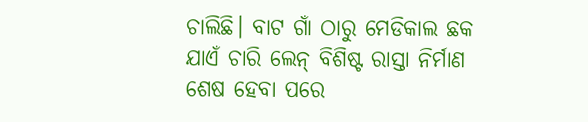ଚାଲିଛି। ବାଟ ଗାଁ ଠାରୁ ମେଡିକାଲ ଛକ ଯାଏଁ ଚାରି ଲେନ୍ ବିଶିଷ୍ଟ ରାସ୍ତା ନିର୍ମାଣ ଶେଷ ହେବା ପରେ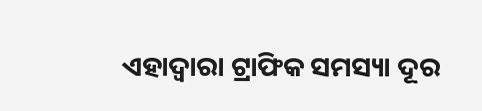ଏହାଦ୍ବାରା ଟ୍ରାଫିକ ସମସ୍ୟା ଦୂର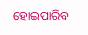ହୋଇପାରିବ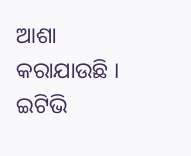ଆଶା କରାଯାଉଛି ।
ଇଟିଭି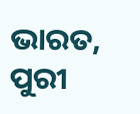ଭାରତ, ପୁରୀ